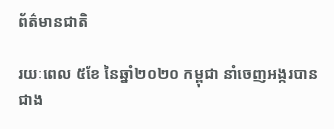ព័ត៌មានជាតិ

រយៈពេល ៥ខែ នៃឆ្នាំ២០២០ កម្ពុជា នាំចេញអង្ករបានជាង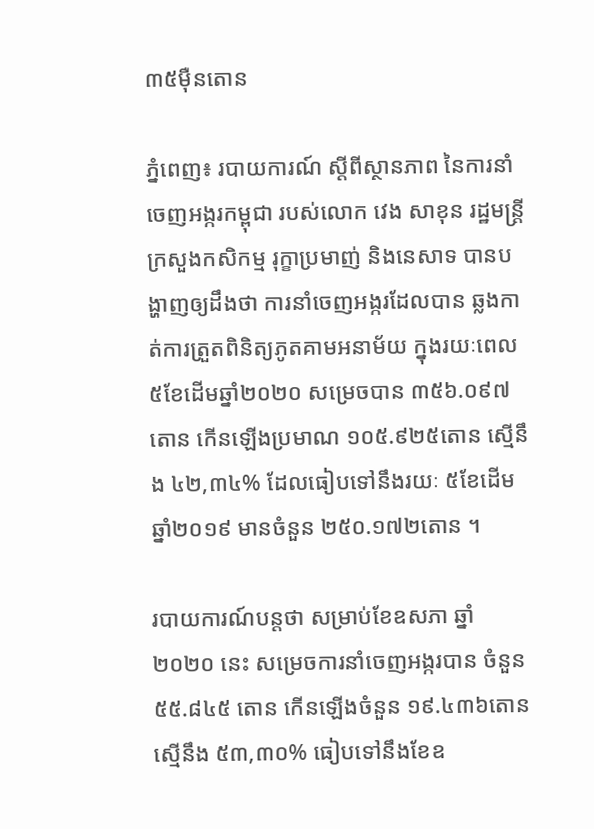៣៥ម៉ឺនតោន

ភ្នំពេញ៖ របាយការណ៍ ស្ដីពីស្ថានភាព នៃការនាំចេញអង្ករកម្ពុជា របស់លោក វេង សាខុន រដ្ឋមន្ត្រីក្រសួងកសិកម្ម រុក្ខាប្រមាញ់ និងនេសាទ បានបង្ហាញឲ្យដឹងថា ការនាំចេញអង្ករដែលបាន ឆ្លងកាត់ការត្រួតពិនិត្យភូតគាមអនាម័យ ក្នុងរយៈពេល ៥ខែដើមឆ្នាំ២០២០ សម្រេចបាន ៣៥៦.០៩៧តោន កើនឡើងប្រមាណ ១០៥.៩២៥តោន ស្មើនឹង ៤២,៣៤% ដែលធៀបទៅនឹងរយៈ ៥ខែដើមឆ្នាំ២០១៩ មានចំនួន ២៥០.១៧២តោន ។

របាយការណ៍បន្តថា សម្រាប់ខែឧសភា ឆ្នាំ២០២០ នេះ សម្រេចការនាំចេញអង្ករបាន ចំនួន ៥៥.៨៤៥ តោន កើនឡើងចំនួន ១៩.៤៣៦តោន ស្មើនឹង ៥៣,៣០% ធៀបទៅនឹងខែឧ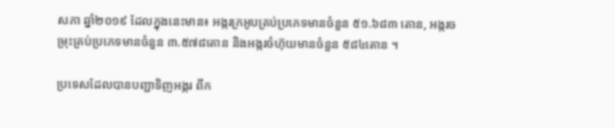សភា ឆ្នាំ២០១៩ ដែលក្នុងនេះមាន៖ អង្ករក្រអូបគ្រប់ប្រភេទមានចំនួន ៥១.៦៨៣ តោន, អង្ករចម្រុះគ្រប់ប្រភេទមានចំនួន ៣.៥៧៨តោន និងអង្ករចំហ៊ុយមានចំនួន ៥៨៤តោន ។

ប្រទេសដែលបានបញ្ជាទិញអង្ករ ពីក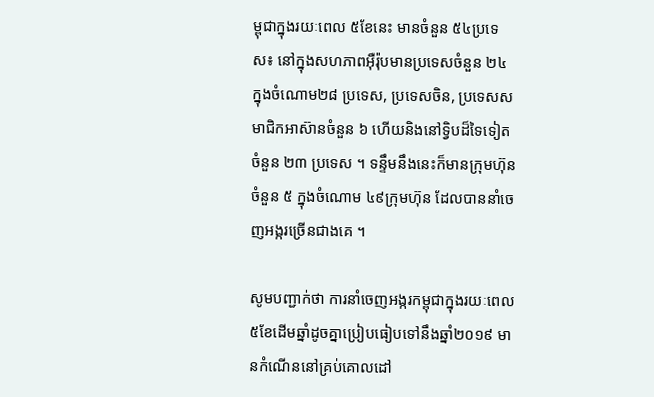ម្ពុជាក្នុងរយៈពេល ៥ខែនេះ មានចំនួន ៥៤ប្រទេស៖ នៅក្នុងសហភាពអ៊ឺរ៉ុបមានប្រទេសចំនួន ២៤ ក្នុងចំណោម២៨ ប្រទេស, ប្រទេសចិន, ប្រទេសសមាជិកអាស៊ានចំនួន ៦ ហើយនិងនៅទ្វិបដ៏ទៃទៀតចំនួន ២៣ ប្រទេស ។ ទន្ទឹមនឹងនេះក៏មានក្រុមហ៊ុនចំនួន ៥ ក្នុងចំណោម ៤៩ក្រុមហ៊ុន ដែលបាននាំចេញអង្ករច្រើនជាងគេ ។

សូមបញ្ជាក់ថា ការនាំចេញអង្ករកម្ពុជាក្នុងរយៈពេល ៥ខែដើមឆ្នាំដូចគ្នាប្រៀបធៀបទៅនឹងឆ្នាំ២០១៩ មានកំណើននៅគ្រប់គោលដៅ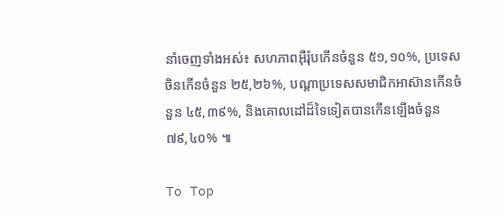នាំចេញទាំងអស់៖ សហភាពអ៊ឺរ៉ុបកើនចំនួន ៥១,១០%, ប្រទេសចិនកើនចំនួន ២៥,២៦%, បណ្តាប្រទេសសមាជិកអាស៊ានកើនចំនួន ៤៥,៣៩%, និងគោលដៅដ៏ទៃទៀតបានកើនឡើងចំនួន ៧៩,៤០% ៕

To Top